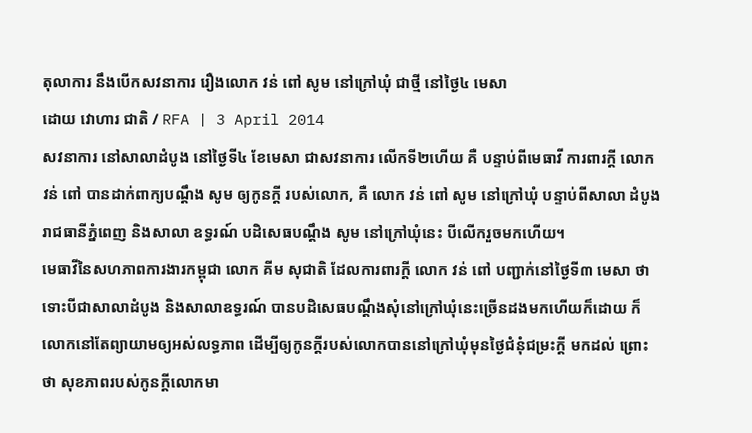តុលាការ នឹងបើកសវនាការ រឿងលោក វន់ ពៅ សូម នៅក្រៅឃុំ ជាថ្មី នៅថ្ងៃ៤ មេសា
ដោយ វោហារ ជាតិ / RFA | 3 April 2014
សវនាការ នៅសាលាដំបូង នៅថ្ងៃទី៤ ខែមេសា ជាសវនាការ លើកទី២ហើយ គឺ បន្ទាប់ពីមេធាវី ការពារក្ដី លោក វន់ ពៅ បានដាក់ពាក្យបណ្ដឹង សូម ឲ្យកូនក្ដី របស់លោក, គឺ លោក វន់ ពៅ សូម នៅក្រៅឃុំ បន្ទាប់ពីសាលា ដំបូង រាជធានីភ្នំពេញ និងសាលា ឧទ្ធរណ៍ បដិសេធបណ្ដឹង សូម នៅក្រៅឃុំនេះ បីលើករួចមកហើយ។
មេធាវីនៃសហភាពការងារកម្ពុជា លោក គីម សុជាតិ ដែលការពារក្ដី លោក វន់ ពៅ បញ្ជាក់នៅថ្ងៃទី៣ មេសា ថា ទោះបីជាសាលាដំបូង និងសាលាឧទ្ធរណ៍ បានបដិសេធបណ្ដឹងសុំនៅក្រៅឃុំនេះច្រើនដងមកហើយក៏ដោយ ក៏លោកនៅតែព្យាយាមឲ្យអស់លទ្ធភាព ដើម្បីឲ្យកូនក្ដីរបស់លោកបាននៅក្រៅឃុំមុនថ្ងៃជំនុំជម្រះក្ដី មកដល់ ព្រោះថា សុខភាពរបស់កូនក្ដីលោកមា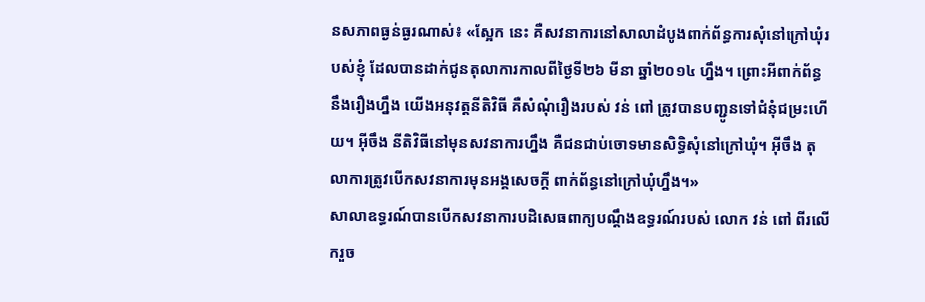នសភាពធ្ងន់ធ្ងរណាស់៖ «ស្អែក នេះ គឺសវនាការនៅសាលាដំបូងពាក់ព័ន្ធការសុំនៅក្រៅឃុំរបស់ខ្ញុំ ដែលបានដាក់ជូនតុលាការកាលពីថ្ងៃទី២៦ មីនា ឆ្នាំ២០១៤ ហ្នឹង។ ព្រោះអីពាក់ព័ន្ធនឹងរឿងហ្នឹង យើងអនុវត្តនីតិវិធី គឺសំណុំរឿងរបស់ វន់ ពៅ ត្រូវបានបញ្ជូនទៅជំនុំជម្រះហើយ។ អ៊ីចឹង នីតិវិធីនៅមុនសវនាការហ្នឹង គឺជនជាប់ចោទមានសិទ្ធិសុំនៅក្រៅឃុំ។ អ៊ីចឹង តុលាការត្រូវបើកសវនាការមុនអង្គសេចក្ដី ពាក់ព័ន្ធនៅក្រៅឃុំហ្នឹង។»
សាលាឧទ្ធរណ៍បានបើកសវនាការបដិសេធពាក្យបណ្ដឹងឧទ្ធរណ៍របស់ លោក វន់ ពៅ ពីរលើករួច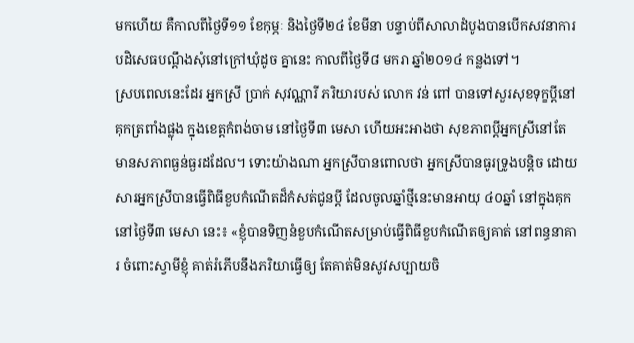មកហើយ គឺកាលពីថ្ងៃទី១១ ខែកុម្ភៈ និងថ្ងៃទី២៤ ខែមីនា បន្ទាប់ពីសាលាដំបូងបានបើកសវនាការបដិសេធបណ្ដឹងសុំនៅក្រៅឃុំដូច គ្នានេះ កាលពីថ្ងៃទី៨ មករា ឆ្នាំ២០១៤ កន្លងទៅ។
ស្របពេលនេះដែរ អ្នកស្រី ប្រាក់ សុវណ្ណារី ភរិយារបស់ លោក វន់ ពៅ បានទៅសួរសុខទុក្ខប្ដីនៅគុកត្រពាំងផ្លុង ក្នុងខេត្តកំពង់ចាម នៅថ្ងៃទី៣ មេសា ហើយអះអាងថា សុខភាពប្ដីអ្នកស្រីនៅតែមានសភាពធ្ងន់ធ្ងរដដែល។ ទោះយ៉ាងណា អ្នកស្រីបានពោលថា អ្នកស្រីបានធូរទ្រូងបន្តិច ដោយសារអ្នកស្រីបានធ្វើពិធីខួបកំណើតដ៏កំសត់ជូនប្ដី ដែលចូលឆ្នាំថ្មីនេះមានអាយុ ៤០ឆ្នាំ នៅក្នុងគុកនៅថ្ងៃទី៣ មេសា នេះ៖ «ខ្ញុំបានទិញនំខួបកំណើតសម្រាប់ធ្វើពិធីខួបកំណើតឲ្យគាត់ នៅពន្ធនាគារ ចំពោះស្វាមីខ្ញុំ គាត់រំភើបនឹងភរិយាធ្វើឲ្យ តែគាត់មិនសូវសប្បាយចិ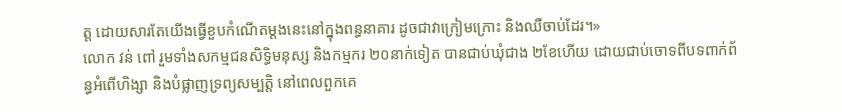ត្ត ដោយសារតែយើងធ្វើខួបកំណើតម្ដងនេះនៅក្នុងពន្ធនាគារ ដូចជាវាក្រៀមក្រោះ និងឈឺចាប់ដែរ។»
លោក វន់ ពៅ រួមទាំងសកម្មជនសិទ្ធិមនុស្ស និងកម្មករ ២០នាក់ទៀត បានជាប់ឃុំជាង ២ខែហើយ ដោយជាប់ចោទពីបទពាក់ព័ន្ធអំពើហិង្សា និងបំផ្លាញទ្រព្យសម្បត្តិ នៅពេលពួកគេ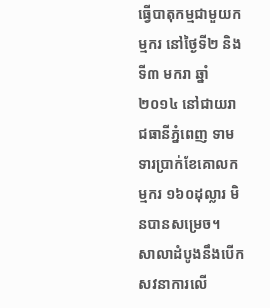ធ្វើបាតុកម្មជាមួយកម្មករ នៅថ្ងៃទី២ និងទី៣ មករា ឆ្នាំ២០១៤ នៅជាយរាជធានីភ្នំពេញ ទាមទារប្រាក់ខែគោលកម្មករ ១៦០ដុល្លារ មិនបានសម្រេច។
សាលាដំបូងនឹងបើកសវនាការលើ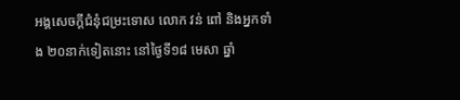អង្គសេចក្ដីជំនុំជម្រះទោស លោក វន់ ពៅ និងអ្នកទាំង ២០នាក់ទៀតនោះ នៅថ្ងៃទី១៨ មេសា ឆ្នាំ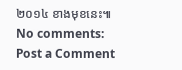២០១៤ ខាងមុខនេះ៕
No comments:
Post a Comment